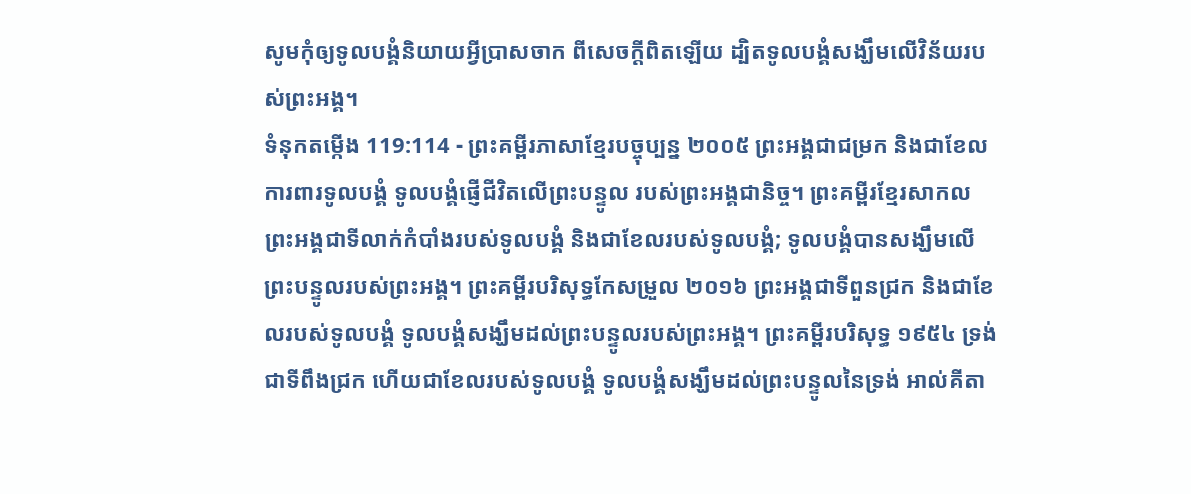សូមកុំឲ្យទូលបង្គំនិយាយអ្វីប្រាសចាក ពីសេចក្ដីពិតឡើយ ដ្បិតទូលបង្គំសង្ឃឹមលើវិន័យរបស់ព្រះអង្គ។
ទំនុកតម្កើង 119:114 - ព្រះគម្ពីរភាសាខ្មែរបច្ចុប្បន្ន ២០០៥ ព្រះអង្គជាជម្រក និងជាខែលការពារទូលបង្គំ ទូលបង្គំផ្ញើជីវិតលើព្រះបន្ទូល របស់ព្រះអង្គជានិច្ច។ ព្រះគម្ពីរខ្មែរសាកល ព្រះអង្គជាទីលាក់កំបាំងរបស់ទូលបង្គំ និងជាខែលរបស់ទូលបង្គំ; ទូលបង្គំបានសង្ឃឹមលើព្រះបន្ទូលរបស់ព្រះអង្គ។ ព្រះគម្ពីរបរិសុទ្ធកែសម្រួល ២០១៦ ព្រះអង្គជាទីពួនជ្រក និងជាខែលរបស់ទូលបង្គំ ទូលបង្គំសង្ឃឹមដល់ព្រះបន្ទូលរបស់ព្រះអង្គ។ ព្រះគម្ពីរបរិសុទ្ធ ១៩៥៤ ទ្រង់ជាទីពឹងជ្រក ហើយជាខែលរបស់ទូលបង្គំ ទូលបង្គំសង្ឃឹមដល់ព្រះបន្ទូលនៃទ្រង់ អាល់គីតា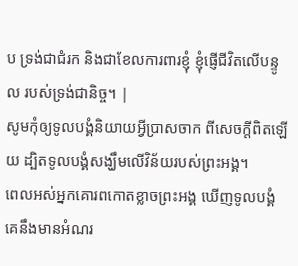ប ទ្រង់ជាជំរក និងជាខែលការពារខ្ញុំ ខ្ញុំផ្ញើជីវិតលើបន្ទូល របស់ទ្រង់ជានិច្ច។ |
សូមកុំឲ្យទូលបង្គំនិយាយអ្វីប្រាសចាក ពីសេចក្ដីពិតឡើយ ដ្បិតទូលបង្គំសង្ឃឹមលើវិន័យរបស់ព្រះអង្គ។
ពេលអស់អ្នកគោរពកោតខ្លាចព្រះអង្គ ឃើញទូលបង្គំ គេនឹងមានអំណរ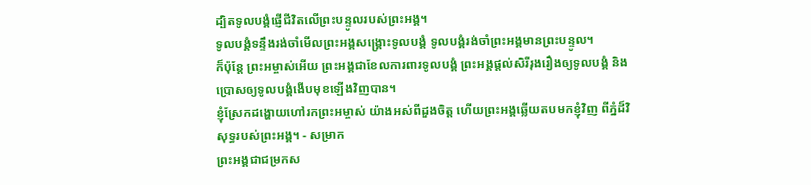ដ្បិតទូលបង្គំផ្ញើជីវិតលើព្រះបន្ទូលរបស់ព្រះអង្គ។
ទូលបង្គំទន្ទឹងរង់ចាំមើលព្រះអង្គសង្គ្រោះទូលបង្គំ ទូលបង្គំរង់ចាំព្រះអង្គមានព្រះបន្ទូល។
ក៏ប៉ុន្តែ ព្រះអម្ចាស់អើយ ព្រះអង្គជាខែលការពារទូលបង្គំ ព្រះអង្គផ្ដល់សិរីរុងរឿងឲ្យទូលបង្គំ និងប្រោសឲ្យទូលបង្គំងើបមុខឡើងវិញបាន។
ខ្ញុំស្រែកដង្ហោយហៅរកព្រះអម្ចាស់ យ៉ាងអស់ពីដួងចិត្ត ហើយព្រះអង្គឆ្លើយតបមកខ្ញុំវិញ ពីភ្នំដ៏វិសុទ្ធរបស់ព្រះអង្គ។ - សម្រាក
ព្រះអង្គជាជម្រកស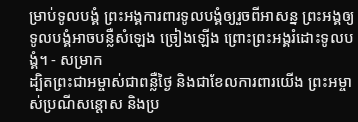ម្រាប់ទូលបង្គំ ព្រះអង្គការពារទូលបង្គំឲ្យរួចពីអាសន្ន ព្រះអង្គឲ្យទូលបង្គំអាចបន្លឺសំឡេង ច្រៀងឡើង ព្រោះព្រះអង្គរំដោះទូលបង្គំ។ - សម្រាក
ដ្បិតព្រះជាអម្ចាស់ជាពន្លឺថ្ងៃ និងជាខែលការពារយើង ព្រះអម្ចាស់ប្រណីសន្ដោស និងប្រ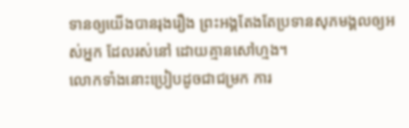ទានឲ្យយើងបានរុងរឿង ព្រះអង្គតែងតែប្រទានសុភមង្គលឲ្យអស់អ្នក ដែលរស់នៅ ដោយគ្មានសៅហ្មង។
លោកទាំងនោះប្រៀបដូចជាជម្រក ការ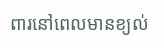ពារនៅពេលមានខ្យល់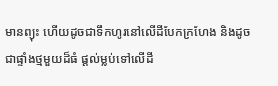មានព្យុះ ហើយដូចជាទឹកហូរនៅលើដីបែកក្រហែង និងដូចជាផ្ទាំងថ្មមួយដ៏ធំ ផ្ដល់ម្លប់ទៅលើដី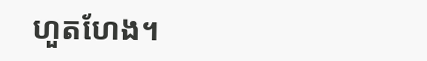ហួតហែង។